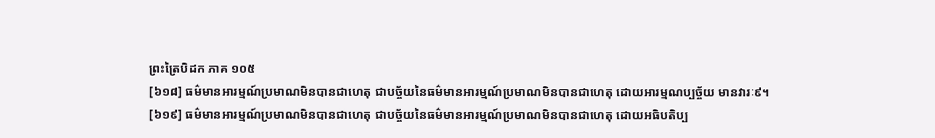ព្រះត្រៃបិដក ភាគ ១០៥
[៦១៨] ធម៌មានអារម្មណ៍ប្រមាណមិនបានជាហេតុ ជាបច្ច័យនៃធម៌មានអារម្មណ៍ប្រមាណមិនបានជាហេតុ ដោយអារម្មណប្បច្ច័យ មានវារៈ៩។
[៦១៩] ធម៌មានអារម្មណ៍ប្រមាណមិនបានជាហេតុ ជាបច្ច័យនៃធម៌មានអារម្មណ៍ប្រមាណមិនបានជាហេតុ ដោយអធិបតិប្ប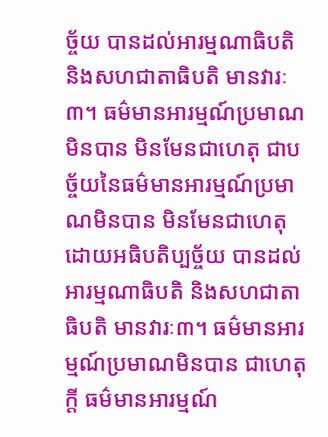ច្ច័យ បានដល់អារម្មណាធិបតិ និងសហជាតាធិបតិ មានវារៈ៣។ ធម៌មានអារម្មណ៍ប្រមាណមិនបាន មិនមែនជាហេតុ ជាបច្ច័យនៃធម៌មានអារម្មណ៍ប្រមាណមិនបាន មិនមែនជាហេតុ ដោយអធិបតិប្បច្ច័យ បានដល់អារម្មណាធិបតិ និងសហជាតាធិបតិ មានវារៈ៣។ ធម៌មានអារម្មណ៍ប្រមាណមិនបាន ជាហេតុក្តី ធម៌មានអារម្មណ៍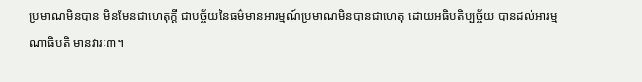ប្រមាណមិនបាន មិនមែនជាហេតុក្តី ជាបច្ច័យនៃធម៌មានអារម្មណ៍ប្រមាណមិនបានជាហេតុ ដោយអធិបតិប្បច្ច័យ បានដល់អារម្មណាធិបតិ មានវារៈ៣។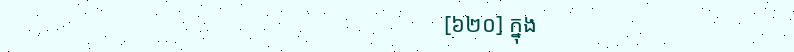[៦២០] ក្នុង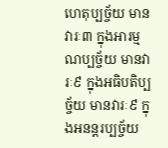ហេតុប្បច្ច័យ មានវារៈ៣ ក្នុងអារម្មណប្បច្ច័យ មានវារៈ៩ ក្នុងអធិបតិប្បច្ច័យ មានវារៈ៩ ក្នុងអនន្តរប្បច្ច័យ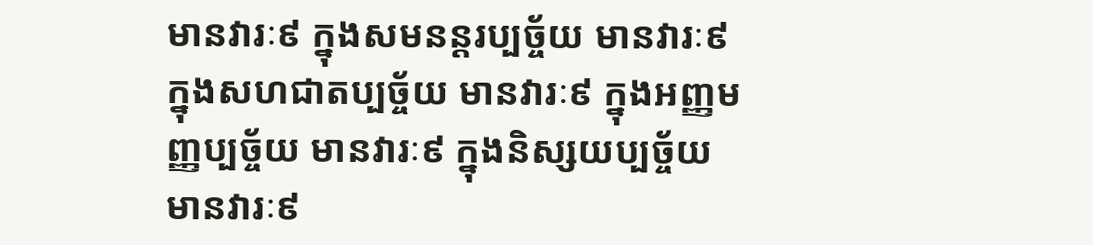មានវារៈ៩ ក្នុងសមនន្តរប្បច្ច័យ មានវារៈ៩ ក្នុងសហជាតប្បច្ច័យ មានវារៈ៩ ក្នុងអញ្ញមញ្ញប្បច្ច័យ មានវារៈ៩ ក្នុងនិស្សយប្បច្ច័យ មានវារៈ៩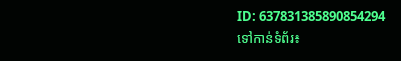ID: 637831385890854294
ទៅកាន់ទំព័រ៖